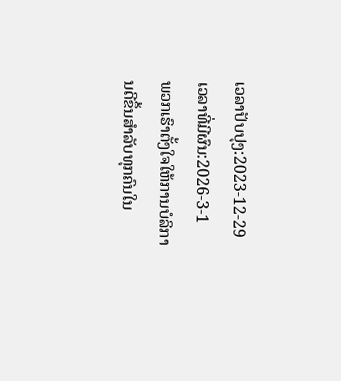ເວລາປັບປຸງ:2023-12-29
ເວລາທີ່ມີຜົນ:2026-3-1
ພວກເຮົາຕັ້ງໃຈໃຫ້ການບໍລິການດີຂຶ້ນສໍາລັບທຸກຄົນໃນ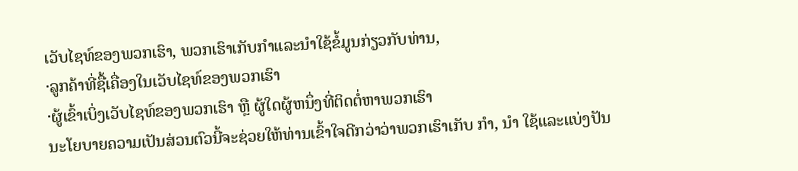ເວັບໄຊທ໌ຂອງພວກເຮົາ, ພວກເຮົາເກັບກໍາແລະນໍາໃຊ້ຂໍ້ມູນກ່ຽວກັບທ່ານ,
·ລູກຄ້າທີ່ຊື້ເຄື່ອງໃນເວັບໄຊທ໌ຂອງພວກເຮົາ
·ຜູ້ເຂົ້າເບິ່ງເວັບໄຊທ໌ຂອງພວກເຮົາ ຫຼື ຜູ້ໃດຜູ້ຫນຶ່ງທີ່ຕິດຕໍ່ຫາພວກເຮົາ
ນະໂຍບາຍຄວາມເປັນສ່ວນຕົວນີ້ຈະຊ່ວຍໃຫ້ທ່ານເຂົ້າໃຈດີກວ່າວ່າພວກເຮົາເກັບ ກໍາ, ນໍາ ໃຊ້ແລະແບ່ງປັນ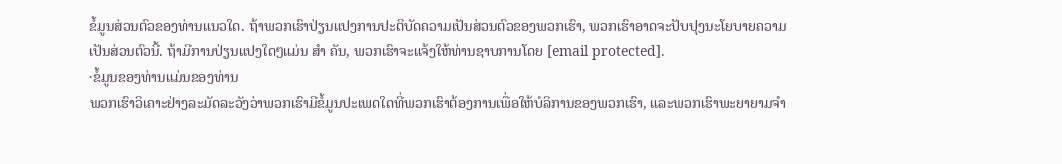ຂໍ້ມູນສ່ວນຕົວຂອງທ່ານແນວໃດ. ຖ້າພວກເຮົາປ່ຽນແປງການປະຕິບັດຄວາມເປັນສ່ວນຕົວຂອງພວກເຮົາ, ພວກເຮົາອາດຈະປັບປຸງນະໂຍບາຍຄວາມເປັນສ່ວນຕົວນີ້. ຖ້າມີການປ່ຽນແປງໃດໆແມ່ນ ສໍາ ຄັນ, ພວກເຮົາຈະແຈ້ງໃຫ້ທ່ານຊາບການໂດຍ [email protected].
·ຂໍ້ມູນຂອງທ່ານແມ່ນຂອງທ່ານ
ພວກເຮົາວິເຄາະຢ່າງລະມັດລະວັງວ່າພວກເຮົາມີຂໍ້ມູນປະເພດໃດທີ່ພວກເຮົາຕ້ອງການເພື່ອໃຫ້ບໍລິການຂອງພວກເຮົາ, ແລະພວກເຮົາພະຍາຍາມຈໍາ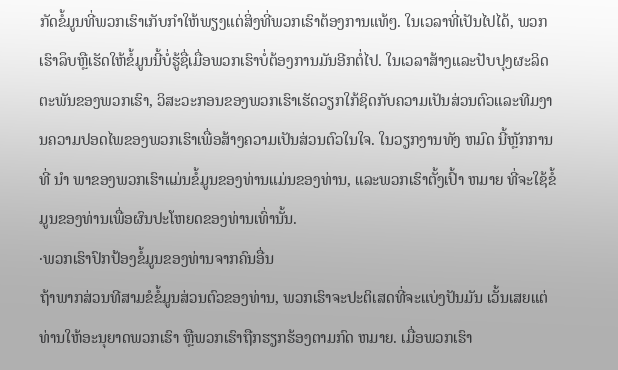ກັດຂໍ້ມູນທີ່ພວກເຮົາເກັບກໍາໃຫ້ພຽງແຕ່ສິ່ງທີ່ພວກເຮົາຕ້ອງການແທ້ໆ. ໃນເວລາທີ່ເປັນໄປໄດ້, ພວກເຮົາລຶບຫຼືເຮັດໃຫ້ຂໍ້ມູນນີ້ບໍ່ຮູ້ຊື່ເມື່ອພວກເຮົາບໍ່ຕ້ອງການມັນອີກຕໍ່ໄປ. ໃນເວລາສ້າງແລະປັບປຸງຜະລິດຕະພັນຂອງພວກເຮົາ, ວິສະວະກອນຂອງພວກເຮົາເຮັດວຽກໃກ້ຊິດກັບຄວາມເປັນສ່ວນຕົວແລະທີມງານຄວາມປອດໄພຂອງພວກເຮົາເພື່ອສ້າງຄວາມເປັນສ່ວນຕົວໃນໃຈ. ໃນວຽກງານທັງ ຫມົດ ນີ້ຫຼັກການທີ່ ນໍາ ພາຂອງພວກເຮົາແມ່ນຂໍ້ມູນຂອງທ່ານແມ່ນຂອງທ່ານ, ແລະພວກເຮົາຕັ້ງເປົ້າ ຫມາຍ ທີ່ຈະໃຊ້ຂໍ້ມູນຂອງທ່ານເພື່ອຜົນປະໂຫຍດຂອງທ່ານເທົ່ານັ້ນ.
·ພວກເຮົາປົກປ້ອງຂໍ້ມູນຂອງທ່ານຈາກຄົນອື່ນ
ຖ້າພາກສ່ວນທີສາມຂໍຂໍ້ມູນສ່ວນຕົວຂອງທ່ານ, ພວກເຮົາຈະປະຕິເສດທີ່ຈະແບ່ງປັນມັນ ເວັ້ນເສຍແຕ່ທ່ານໃຫ້ອະນຸຍາດພວກເຮົາ ຫຼືພວກເຮົາຖືກຮຽກຮ້ອງຕາມກົດ ຫມາຍ. ເມື່ອພວກເຮົາ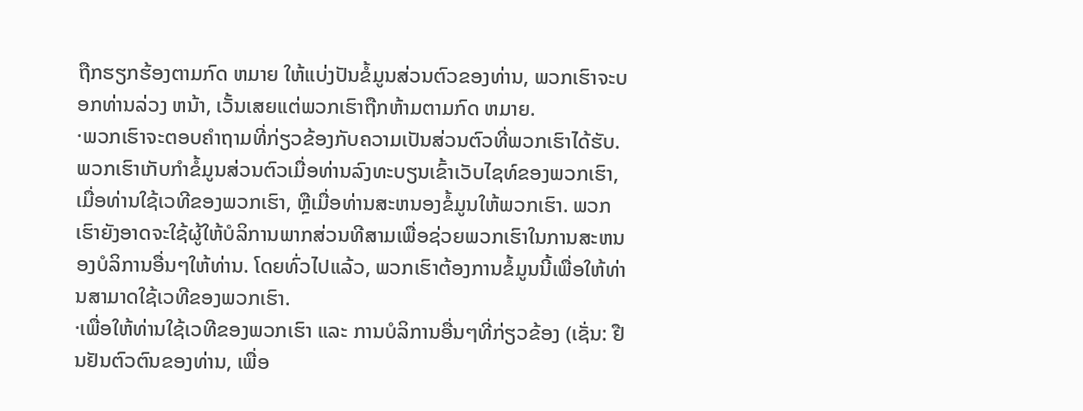ຖືກຮຽກຮ້ອງຕາມກົດ ຫມາຍ ໃຫ້ແບ່ງປັນຂໍ້ມູນສ່ວນຕົວຂອງທ່ານ, ພວກເຮົາຈະບອກທ່ານລ່ວງ ຫນ້າ, ເວັ້ນເສຍແຕ່ພວກເຮົາຖືກຫ້າມຕາມກົດ ຫມາຍ.
·ພວກເຮົາຈະຕອບຄໍາຖາມທີ່ກ່ຽວຂ້ອງກັບຄວາມເປັນສ່ວນຕົວທີ່ພວກເຮົາໄດ້ຮັບ.
ພວກເຮົາເກັບກໍາຂໍ້ມູນສ່ວນຕົວເມື່ອທ່ານລົງທະບຽນເຂົ້າເວັບໄຊທ໌ຂອງພວກເຮົາ, ເມື່ອທ່ານໃຊ້ເວທີຂອງພວກເຮົາ, ຫຼືເມື່ອທ່ານສະຫນອງຂໍ້ມູນໃຫ້ພວກເຮົາ. ພວກເຮົາຍັງອາດຈະໃຊ້ຜູ້ໃຫ້ບໍລິການພາກສ່ວນທີສາມເພື່ອຊ່ວຍພວກເຮົາໃນການສະຫນອງບໍລິການອື່ນໆໃຫ້ທ່ານ. ໂດຍທົ່ວໄປແລ້ວ, ພວກເຮົາຕ້ອງການຂໍ້ມູນນີ້ເພື່ອໃຫ້ທ່ານສາມາດໃຊ້ເວທີຂອງພວກເຮົາ.
·ເພື່ອໃຫ້ທ່ານໃຊ້ເວທີຂອງພວກເຮົາ ແລະ ການບໍລິການອື່ນໆທີ່ກ່ຽວຂ້ອງ (ເຊັ່ນ: ຢືນຢັນຕົວຕົນຂອງທ່ານ, ເພື່ອ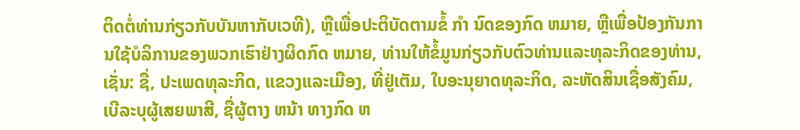ຕິດຕໍ່ທ່ານກ່ຽວກັບບັນຫາກັບເວທີ), ຫຼືເພື່ອປະຕິບັດຕາມຂໍ້ ກໍາ ນົດຂອງກົດ ຫມາຍ, ຫຼືເພື່ອປ້ອງກັນການໃຊ້ບໍລິການຂອງພວກເຮົາຢ່າງຜິດກົດ ຫມາຍ, ທ່ານໃຫ້ຂໍ້ມູນກ່ຽວກັບຕົວທ່ານແລະທຸລະກິດຂອງທ່ານ, ເຊັ່ນ: ຊື່, ປະເພດທຸລະກິດ, ແຂວງແລະເມືອງ, ທີ່ຢູ່ເຕັມ, ໃບອະນຸຍາດທຸລະກິດ, ລະຫັດສິນເຊື່ອສັງຄົມ, ເບີລະບຸຜູ້ເສຍພາສີ, ຊື່ຜູ້ຕາງ ຫນ້າ ທາງກົດ ຫ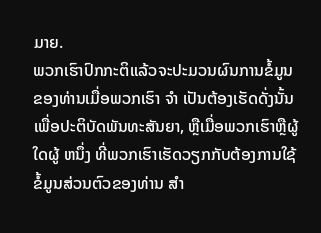ມາຍ.
ພວກເຮົາປົກກະຕິແລ້ວຈະປະມວນຜົນການຂໍ້ມູນຂອງທ່ານເມື່ອພວກເຮົາ ຈໍາ ເປັນຕ້ອງເຮັດດັ່ງນັ້ນເພື່ອປະຕິບັດພັນທະສັນຍາ, ຫຼືເມື່ອພວກເຮົາຫຼືຜູ້ໃດຜູ້ ຫນຶ່ງ ທີ່ພວກເຮົາເຮັດວຽກກັບຕ້ອງການໃຊ້ຂໍ້ມູນສ່ວນຕົວຂອງທ່ານ ສໍາ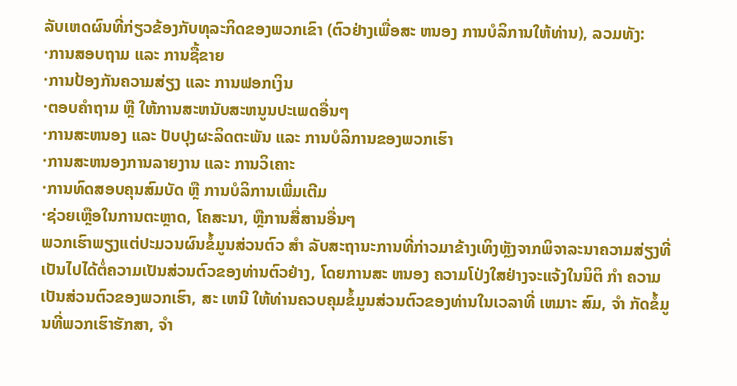ລັບເຫດຜົນທີ່ກ່ຽວຂ້ອງກັບທຸລະກິດຂອງພວກເຂົາ (ຕົວຢ່າງເພື່ອສະ ຫນອງ ການບໍລິການໃຫ້ທ່ານ), ລວມທັງ:
·ການສອບຖາມ ແລະ ການຊື້ຂາຍ
·ການປ້ອງກັນຄວາມສ່ຽງ ແລະ ການຟອກເງິນ
·ຕອບຄໍາຖາມ ຫຼື ໃຫ້ການສະຫນັບສະຫນູນປະເພດອື່ນໆ
·ການສະຫນອງ ແລະ ປັບປຸງຜະລິດຕະພັນ ແລະ ການບໍລິການຂອງພວກເຮົາ
·ການສະຫນອງການລາຍງານ ແລະ ການວິເຄາະ
·ການທົດສອບຄຸນສົມບັດ ຫຼື ການບໍລິການເພີ່ມເຕີມ
·ຊ່ວຍເຫຼືອໃນການຕະຫຼາດ, ໂຄສະນາ, ຫຼືການສື່ສານອື່ນໆ
ພວກເຮົາພຽງແຕ່ປະມວນຜົນຂໍ້ມູນສ່ວນຕົວ ສໍາ ລັບສະຖານະການທີ່ກ່າວມາຂ້າງເທິງຫຼັງຈາກພິຈາລະນາຄວາມສ່ຽງທີ່ເປັນໄປໄດ້ຕໍ່ຄວາມເປັນສ່ວນຕົວຂອງທ່ານຕົວຢ່າງ, ໂດຍການສະ ຫນອງ ຄວາມໂປ່ງໃສຢ່າງຈະແຈ້ງໃນນິຕິ ກໍາ ຄວາມເປັນສ່ວນຕົວຂອງພວກເຮົາ, ສະ ເຫນີ ໃຫ້ທ່ານຄວບຄຸມຂໍ້ມູນສ່ວນຕົວຂອງທ່ານໃນເວລາທີ່ ເຫມາະ ສົມ, ຈໍາ ກັດຂໍ້ມູນທີ່ພວກເຮົາຮັກສາ, ຈໍາ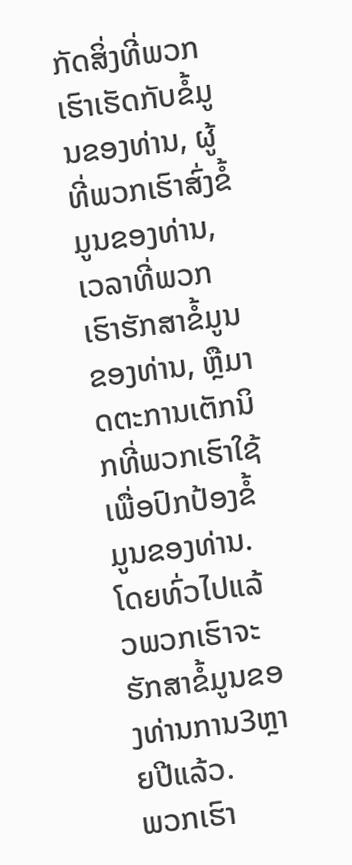ກັດສິ່ງທີ່ພວກເຮົາເຮັດກັບຂໍ້ມູນຂອງທ່ານ, ຜູ້ທີ່ພວກເຮົາສົ່ງຂໍ້ມູນຂອງທ່ານ, ເວລາທີ່ພວກເຮົາຮັກສາຂໍ້ມູນຂອງທ່ານ, ຫຼືມາດຕະການເຕັກນິກທີ່ພວກເຮົາໃຊ້ເພື່ອປົກປ້ອງຂໍ້ມູນຂອງທ່ານ. ໂດຍທົ່ວໄປແລ້ວພວກເຮົາຈະຮັກສາຂໍ້ມູນຂອງທ່ານການ3ຫຼາຍປີແລ້ວ.
ພວກເຮົາ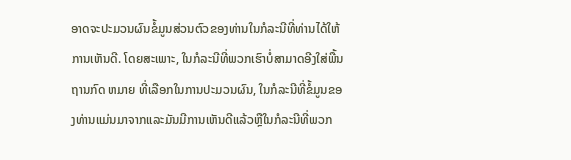ອາດຈະປະມວນຜົນຂໍ້ມູນສ່ວນຕົວຂອງທ່ານໃນກໍລະນີທີ່ທ່ານໄດ້ໃຫ້ການເຫັນດີ. ໂດຍສະເພາະ, ໃນກໍລະນີທີ່ພວກເຮົາບໍ່ສາມາດອີງໃສ່ພື້ນຖານກົດ ຫມາຍ ທີ່ເລືອກໃນການປະມວນຜົນ, ໃນກໍລະນີທີ່ຂໍ້ມູນຂອງທ່ານແມ່ນມາຈາກແລະມັນມີການເຫັນດີແລ້ວຫຼືໃນກໍລະນີທີ່ພວກ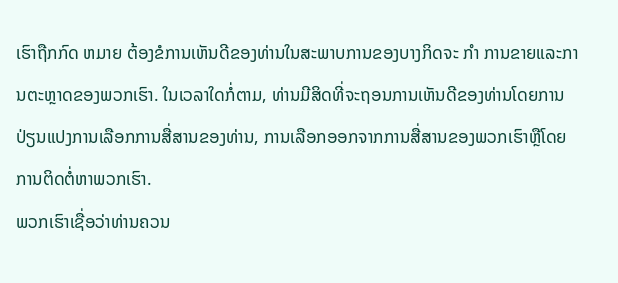ເຮົາຖືກກົດ ຫມາຍ ຕ້ອງຂໍການເຫັນດີຂອງທ່ານໃນສະພາບການຂອງບາງກິດຈະ ກໍາ ການຂາຍແລະການຕະຫຼາດຂອງພວກເຮົາ. ໃນເວລາໃດກໍ່ຕາມ, ທ່ານມີສິດທີ່ຈະຖອນການເຫັນດີຂອງທ່ານໂດຍການປ່ຽນແປງການເລືອກການສື່ສານຂອງທ່ານ, ການເລືອກອອກຈາກການສື່ສານຂອງພວກເຮົາຫຼືໂດຍການຕິດຕໍ່ຫາພວກເຮົາ.
ພວກເຮົາເຊື່ອວ່າທ່ານຄວນ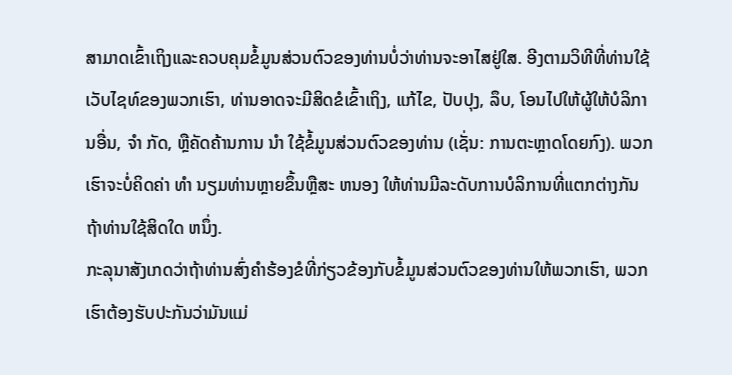ສາມາດເຂົ້າເຖິງແລະຄວບຄຸມຂໍ້ມູນສ່ວນຕົວຂອງທ່ານບໍ່ວ່າທ່ານຈະອາໄສຢູ່ໃສ. ອີງຕາມວິທີທີ່ທ່ານໃຊ້ເວັບໄຊທ໌ຂອງພວກເຮົາ, ທ່ານອາດຈະມີສິດຂໍເຂົ້າເຖິງ, ແກ້ໄຂ, ປັບປຸງ, ລຶບ, ໂອນໄປໃຫ້ຜູ້ໃຫ້ບໍລິການອື່ນ, ຈໍາ ກັດ, ຫຼືຄັດຄ້ານການ ນໍາ ໃຊ້ຂໍ້ມູນສ່ວນຕົວຂອງທ່ານ (ເຊັ່ນ: ການຕະຫຼາດໂດຍກົງ). ພວກເຮົາຈະບໍ່ຄິດຄ່າ ທໍາ ນຽມທ່ານຫຼາຍຂຶ້ນຫຼືສະ ຫນອງ ໃຫ້ທ່ານມີລະດັບການບໍລິການທີ່ແຕກຕ່າງກັນຖ້າທ່ານໃຊ້ສິດໃດ ຫນຶ່ງ.
ກະລຸນາສັງເກດວ່າຖ້າທ່ານສົ່ງຄໍາຮ້ອງຂໍທີ່ກ່ຽວຂ້ອງກັບຂໍ້ມູນສ່ວນຕົວຂອງທ່ານໃຫ້ພວກເຮົາ, ພວກເຮົາຕ້ອງຮັບປະກັນວ່າມັນແມ່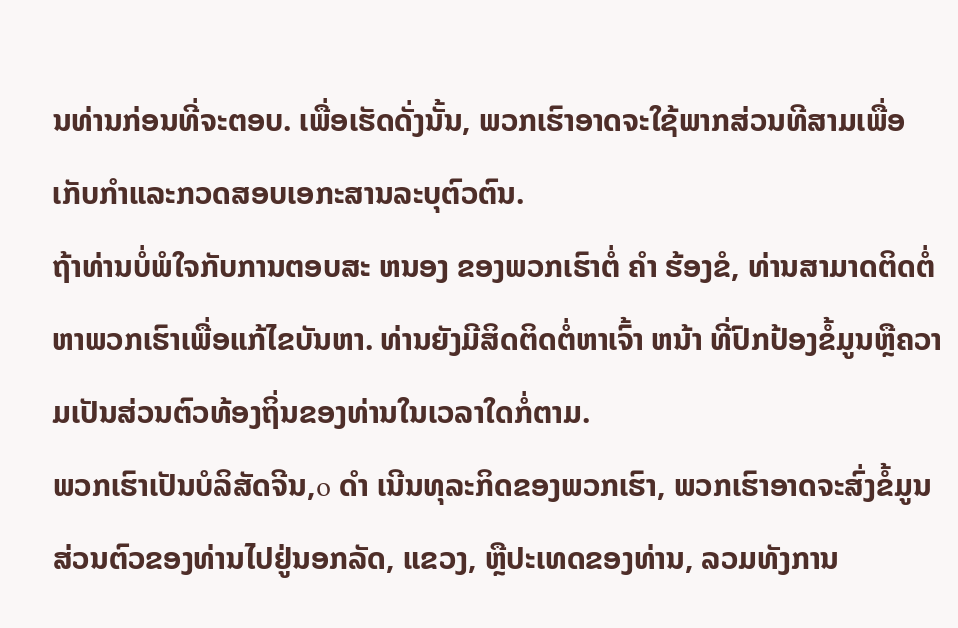ນທ່ານກ່ອນທີ່ຈະຕອບ. ເພື່ອເຮັດດັ່ງນັ້ນ, ພວກເຮົາອາດຈະໃຊ້ພາກສ່ວນທີສາມເພື່ອເກັບກໍາແລະກວດສອບເອກະສານລະບຸຕົວຕົນ.
ຖ້າທ່ານບໍ່ພໍໃຈກັບການຕອບສະ ຫນອງ ຂອງພວກເຮົາຕໍ່ ຄໍາ ຮ້ອງຂໍ, ທ່ານສາມາດຕິດຕໍ່ຫາພວກເຮົາເພື່ອແກ້ໄຂບັນຫາ. ທ່ານຍັງມີສິດຕິດຕໍ່ຫາເຈົ້າ ຫນ້າ ທີ່ປົກປ້ອງຂໍ້ມູນຫຼືຄວາມເປັນສ່ວນຕົວທ້ອງຖິ່ນຂອງທ່ານໃນເວລາໃດກໍ່ຕາມ.
ພວກເຮົາເປັນບໍລິສັດຈີນ,o ດໍາ ເນີນທຸລະກິດຂອງພວກເຮົາ, ພວກເຮົາອາດຈະສົ່ງຂໍ້ມູນສ່ວນຕົວຂອງທ່ານໄປຢູ່ນອກລັດ, ແຂວງ, ຫຼືປະເທດຂອງທ່ານ, ລວມທັງການ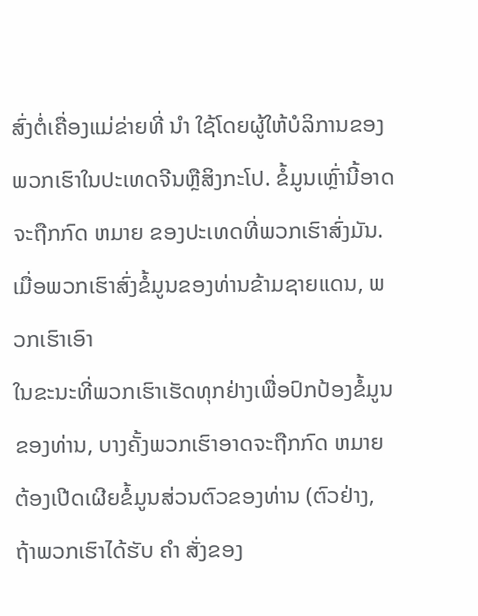ສົ່ງຕໍ່ເຄື່ອງແມ່ຂ່າຍທີ່ ນໍາ ໃຊ້ໂດຍຜູ້ໃຫ້ບໍລິການຂອງພວກເຮົາໃນປະເທດຈີນຫຼືສິງກະໂປ. ຂໍ້ມູນເຫຼົ່ານີ້ອາດຈະຖືກກົດ ຫມາຍ ຂອງປະເທດທີ່ພວກເຮົາສົ່ງມັນ. ເມື່ອພວກເຮົາສົ່ງຂໍ້ມູນຂອງທ່ານຂ້າມຊາຍແດນ, ພວກເຮົາເອົາ
ໃນຂະນະທີ່ພວກເຮົາເຮັດທຸກຢ່າງເພື່ອປົກປ້ອງຂໍ້ມູນຂອງທ່ານ, ບາງຄັ້ງພວກເຮົາອາດຈະຖືກກົດ ຫມາຍ ຕ້ອງເປີດເຜີຍຂໍ້ມູນສ່ວນຕົວຂອງທ່ານ (ຕົວຢ່າງ, ຖ້າພວກເຮົາໄດ້ຮັບ ຄໍາ ສັ່ງຂອງ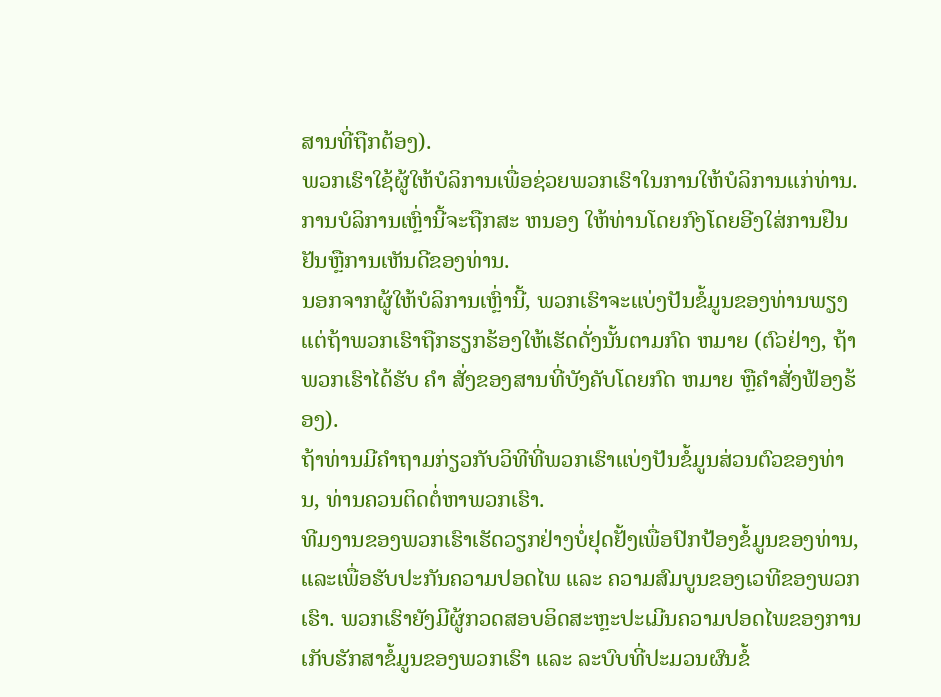ສານທີ່ຖືກຕ້ອງ).
ພວກເຮົາໃຊ້ຜູ້ໃຫ້ບໍລິການເພື່ອຊ່ວຍພວກເຮົາໃນການໃຫ້ບໍລິການແກ່ທ່ານ. ການບໍລິການເຫຼົ່ານີ້ຈະຖືກສະ ຫນອງ ໃຫ້ທ່ານໂດຍກົງໂດຍອີງໃສ່ການຢືນຢັນຫຼືການເຫັນດີຂອງທ່ານ.
ນອກຈາກຜູ້ໃຫ້ບໍລິການເຫຼົ່ານີ້, ພວກເຮົາຈະແບ່ງປັນຂໍ້ມູນຂອງທ່ານພຽງແຕ່ຖ້າພວກເຮົາຖືກຮຽກຮ້ອງໃຫ້ເຮັດດັ່ງນັ້ນຕາມກົດ ຫມາຍ (ຕົວຢ່າງ, ຖ້າພວກເຮົາໄດ້ຮັບ ຄໍາ ສັ່ງຂອງສານທີ່ບັງຄັບໂດຍກົດ ຫມາຍ ຫຼືຄໍາສັ່ງຟ້ອງຮ້ອງ).
ຖ້າທ່ານມີຄໍາຖາມກ່ຽວກັບວິທີທີ່ພວກເຮົາແບ່ງປັນຂໍ້ມູນສ່ວນຕົວຂອງທ່ານ, ທ່ານຄວນຕິດຕໍ່ຫາພວກເຮົາ.
ທີມງານຂອງພວກເຮົາເຮັດວຽກຢ່າງບໍ່ຢຸດຢັ້ງເພື່ອປົກປ້ອງຂໍ້ມູນຂອງທ່ານ, ແລະເພື່ອຮັບປະກັນຄວາມປອດໄພ ແລະ ຄວາມສົມບູນຂອງເວທີຂອງພວກເຮົາ. ພວກເຮົາຍັງມີຜູ້ກວດສອບອິດສະຫຼະປະເມີນຄວາມປອດໄພຂອງການເກັບຮັກສາຂໍ້ມູນຂອງພວກເຮົາ ແລະ ລະບົບທີ່ປະມວນຜົນຂໍ້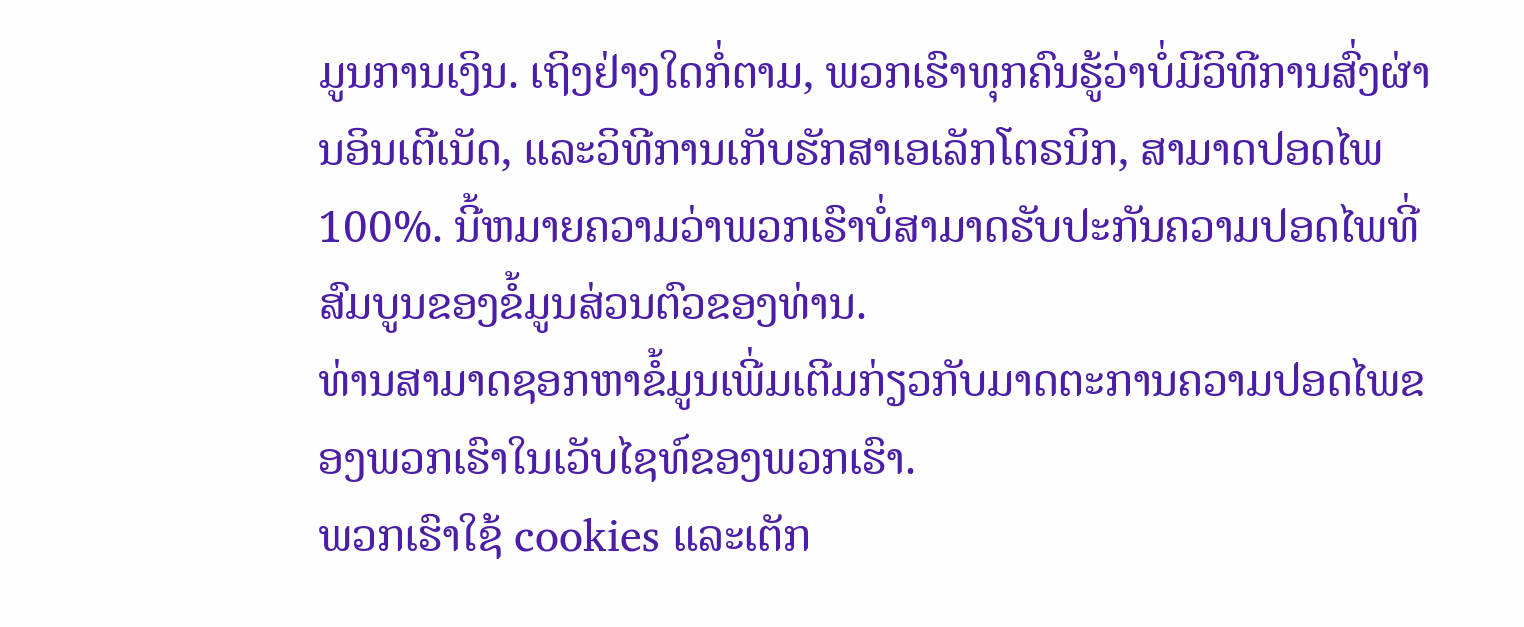ມູນການເງິນ. ເຖິງຢ່າງໃດກໍ່ຕາມ, ພວກເຮົາທຸກຄົນຮູ້ວ່າບໍ່ມີວິທີການສົ່ງຜ່ານອິນເຕີເນັດ, ແລະວິທີການເກັບຮັກສາເອເລັກໂຕຣນິກ, ສາມາດປອດໄພ 100%. ນີ້ຫມາຍຄວາມວ່າພວກເຮົາບໍ່ສາມາດຮັບປະກັນຄວາມປອດໄພທີ່ສົມບູນຂອງຂໍ້ມູນສ່ວນຕົວຂອງທ່ານ.
ທ່ານສາມາດຊອກຫາຂໍ້ມູນເພີ່ມເຕີມກ່ຽວກັບມາດຕະການຄວາມປອດໄພຂອງພວກເຮົາໃນເວັບໄຊທ໌ຂອງພວກເຮົາ.
ພວກເຮົາໃຊ້ cookies ແລະເຕັກ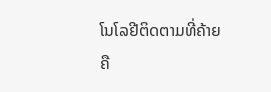ໂນໂລຢີຕິດຕາມທີ່ຄ້າຍຄື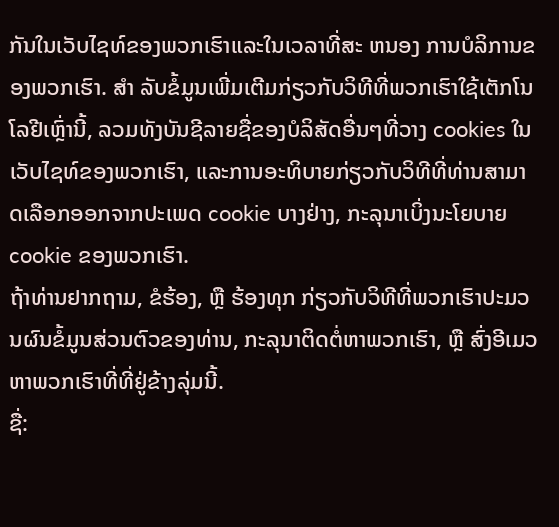ກັນໃນເວັບໄຊທ໌ຂອງພວກເຮົາແລະໃນເວລາທີ່ສະ ຫນອງ ການບໍລິການຂອງພວກເຮົາ. ສໍາ ລັບຂໍ້ມູນເພີ່ມເຕີມກ່ຽວກັບວິທີທີ່ພວກເຮົາໃຊ້ເຕັກໂນໂລຢີເຫຼົ່ານີ້, ລວມທັງບັນຊີລາຍຊື່ຂອງບໍລິສັດອື່ນໆທີ່ວາງ cookies ໃນເວັບໄຊທ໌ຂອງພວກເຮົາ, ແລະການອະທິບາຍກ່ຽວກັບວິທີທີ່ທ່ານສາມາດເລືອກອອກຈາກປະເພດ cookie ບາງຢ່າງ, ກະລຸນາເບິ່ງນະໂຍບາຍ cookie ຂອງພວກເຮົາ.
ຖ້າທ່ານຢາກຖາມ, ຂໍຮ້ອງ, ຫຼື ຮ້ອງທຸກ ກ່ຽວກັບວິທີທີ່ພວກເຮົາປະມວນຜົນຂໍ້ມູນສ່ວນຕົວຂອງທ່ານ, ກະລຸນາຕິດຕໍ່ຫາພວກເຮົາ, ຫຼື ສົ່ງອີເມວຫາພວກເຮົາທີ່ທີ່ຢູ່ຂ້າງລຸ່ມນີ້.
ຊື່: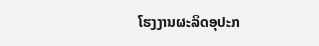ໂຮງງານຜະລິດອຸປະກ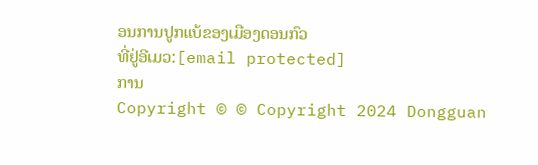ອນການປູກແບ້ຂອງເມືອງດອນກົວ
ທີ່ຢູ່ອີເມວ:[email protected]
ການ
Copyright © © Copyright 2024 Dongguan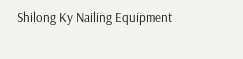Shilong Ky Nailing Equipment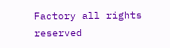Factory all rights reserved